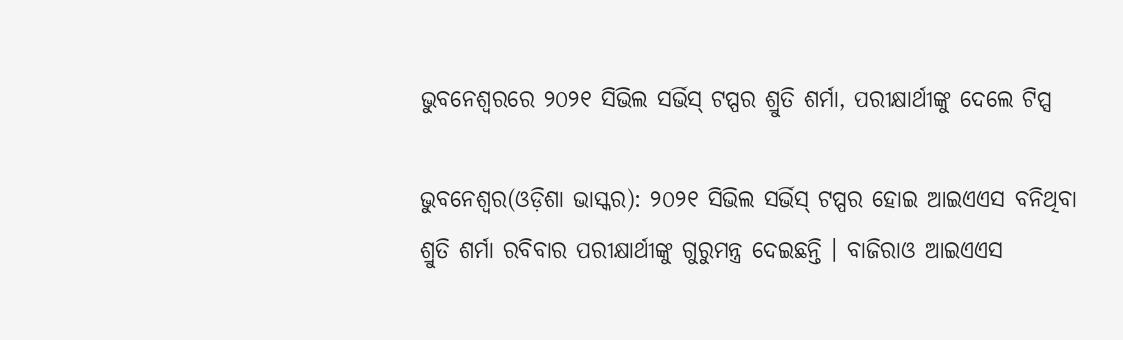ଭୁବନେଶ୍ୱରରେ ୨୦୨୧ ସିଭିଲ ସର୍ଭିସ୍ ଟପ୍ପର ଶ୍ରୁତି ଶର୍ମା, ପରୀକ୍ଷାର୍ଥୀଙ୍କୁ ଦେଲେ ଟିପ୍ସ

ଭୁବନେଶ୍ୱର(ଓଡ଼ିଶା ଭାସ୍କର): ୨୦୨୧ ସିଭିଲ ସର୍ଭିସ୍ ଟପ୍ପର ହୋଇ ଆଇଏଏସ ବନିଥିବା ଶ୍ରୁତି ଶର୍ମା ରବିବାର ପରୀକ୍ଷାର୍ଥୀଙ୍କୁ ଗୁରୁମନ୍ତ୍ର ଦେଇଛନ୍ତି । ବାଜିରାଓ ଆଇଏଏସ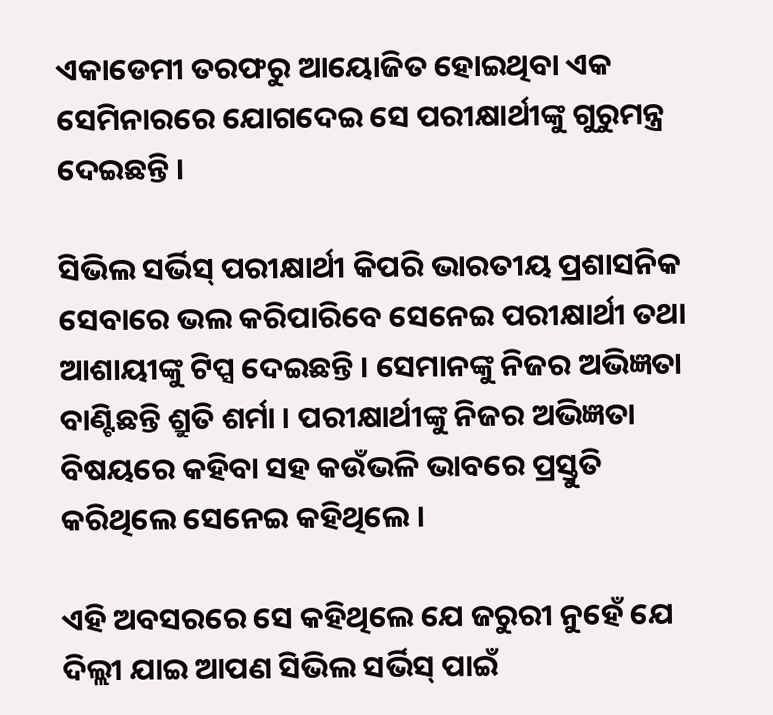ଏକାଡେମୀ ତରଫରୁ ଆୟୋଜିତ ହୋଇଥିବା ଏକ ସେମିନାରରେ ଯୋଗଦେଇ ସେ ପରୀକ୍ଷାର୍ଥୀଙ୍କୁ ଗୁରୁମନ୍ତ୍ର ଦେଇଛନ୍ତି ।

ସିଭିଲ ସର୍ଭିସ୍ ପରୀକ୍ଷାର୍ଥୀ କିପରି ଭାରତୀୟ ପ୍ରଶାସନିକ ସେବାରେ ଭଲ କରିପାରିବେ ସେନେଇ ପରୀକ୍ଷାର୍ଥୀ ତଥା ଆଶାୟୀଙ୍କୁ ଟିପ୍ସ ଦେଇଛନ୍ତି । ସେମାନଙ୍କୁ ନିଜର ଅଭିଜ୍ଞତା ବାଣ୍ଟିଛନ୍ତି ଶ୍ରୁତି ଶର୍ମା । ପରୀକ୍ଷାର୍ଥୀଙ୍କୁ ନିଜର ଅଭିଜ୍ଞତା ବିଷୟରେ କହିବା ସହ କଉଁଭଳି ଭାବରେ ପ୍ରସ୍ତୁତି କରିଥିଲେ ସେନେଇ କହିଥିଲେ ।

ଏହି ଅବସରରେ ସେ କହିଥିଲେ ଯେ ଜରୁରୀ ନୁହେଁ ଯେ ଦିଲ୍ଲୀ ଯାଇ ଆପଣ ସିଭିଲ ସର୍ଭିସ୍ ପାଇଁ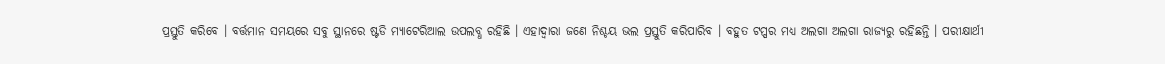ପ୍ରସ୍ତୁତି କରିବେ । ବର୍ତ୍ତମାନ ସମୟରେ ସବୁ ସ୍ଥାନରେ ଷ୍ଟଡି ମ୍ୟାଟେରିଆଲ ଉପଲବ୍ଧ ରହିଛି । ଏହାଦ୍ୱାରା ଜଣେ ନିଶ୍ଚୟ ଭଲ ପ୍ରସ୍ତୁତି କରିପାରିବ । ବହୁତ ଟପ୍ପର ମଧ୍ୟ ଅଲଗା ଅଲଗା ରାଜ୍ୟରୁ ରହିଛନ୍ତି । ପରୀକ୍ଷାର୍ଥୀ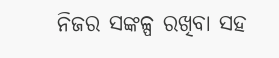ନିଜର ସଙ୍କଳ୍ପ ରଖିବା ସହ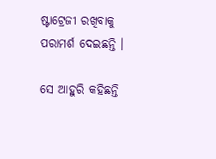ଷ୍ଟାଟ୍ରେଜୀ ରଖିବାକୁ ପରାମର୍ଶ ଦେଇଛନ୍ତି ।

ସେ ଆହୁରି କହିଛନ୍ତି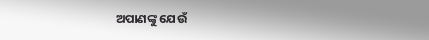ଅପାଣଙ୍କୁ ଯେଉଁ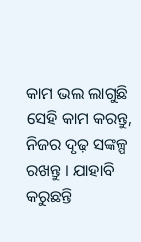କାମ ଭଲ ଲାଗୁଛି ସେହି କାମ କରନ୍ତୁ, ନିଜର ଦୃଢ଼ ସଙ୍କଳ୍ପ ରଖନ୍ତୁ । ଯାହାବି କରୁଛନ୍ତି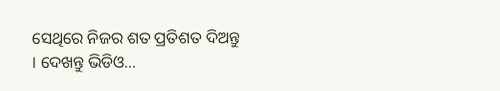ସେଥିରେ ନିଜର ଶତ ପ୍ରତିଶତ ଦିଅନ୍ତୁ । ଦେଖନ୍ତୁ ଭିଡିଓ…